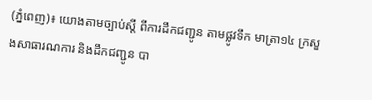(ភ្នំពេញ)៖ យោងតាមច្បាប់ស្តី ពីការដឹកជញ្ជូន តាមផ្លូវទឹក មាត្រា១៤ ក្រសួងសាធារណការ និងដឹកជញ្ជូន បា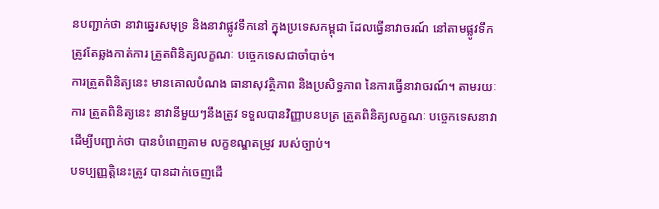នបញ្ជាក់ថា នាវាឆ្នេរសមុទ្រ និងនាវាផ្លូវទឹកនៅ ក្នុងប្រទេសកម្ពុជា ដែលធ្វើនាវាចរណ៍ នៅតាមផ្លូវទឹក ត្រូវតែឆ្លងកាត់ការ ត្រួតពិនិត្យលក្ខណៈ បច្ចេកទេសជាចាំបាច់។
ការត្រួតពិនិត្យនេះ មានគោលបំណង ធានាសុវត្ថិភាព និងប្រសិទ្ធភាព នៃការធ្វើនាវាចរណ៍។ តាមរយៈការ ត្រួតពិនិត្យនេះ នាវានីមួយៗនឹងត្រូវ ទទួលបានវិញ្ញាបនបត្រ ត្រួតពិនិត្យលក្ខណៈ បច្ចេកទេសនាវា ដើម្បីបញ្ជាក់ថា បានបំពេញតាម លក្ខខណ្ឌតម្រូវ របស់ច្បាប់។
បទប្បញ្ញត្តិនេះត្រូវ បានដាក់ចេញដើ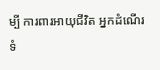ម្បី ការពារអាយុជីវិត អ្នកដំណើរ ទំ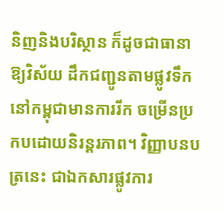និញនិងបរិស្ថាន ក៏ដូចជាធានាឱ្យវិស័យ ដឹកជញ្ជូនតាមផ្លូវទឹក នៅកម្ពុជាមានការរីក ចម្រើនប្រកបដោយនិរន្តរភាព។ វិញ្ញាបនបត្រនេះ ជាឯកសារផ្លូវការ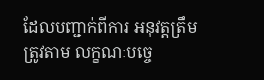ដែលបញ្ជាក់ពីការ អនុវត្តត្រឹមត្រូវតាម លក្ខណៈបច្ចេ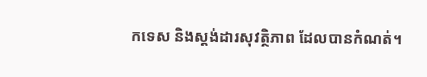កទេស និងស្តង់ដារសុវត្ថិភាព ដែលបានកំណត់។